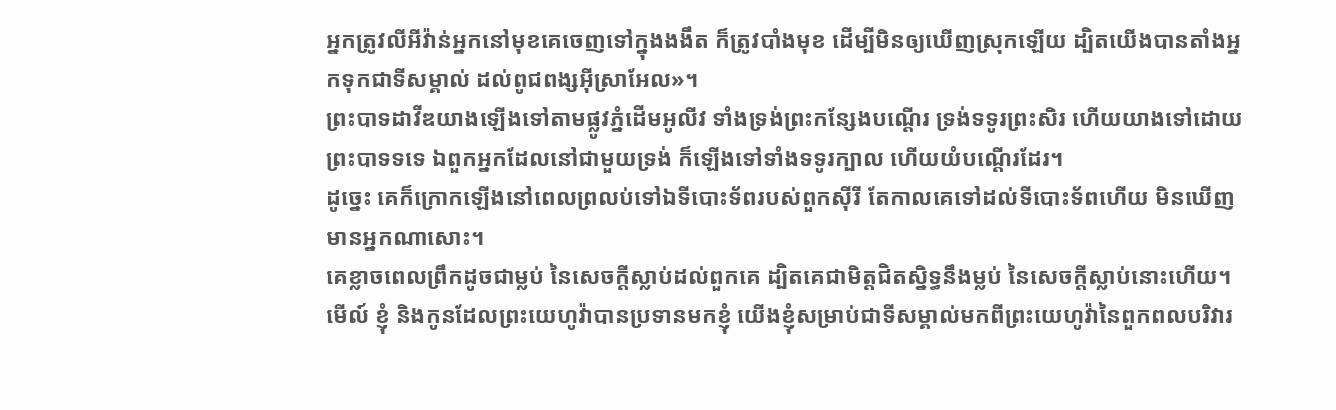អ្នកត្រូវលីអីវ៉ាន់អ្នកនៅមុខគេចេញទៅក្នុងងងឹត ក៏ត្រូវបាំងមុខ ដើម្បីមិនឲ្យឃើញស្រុកឡើយ ដ្បិតយើងបានតាំងអ្នកទុកជាទីសម្គាល់ ដល់ពូជពង្សអ៊ីស្រាអែល»។
ព្រះបាទដាវីឌយាងឡើងទៅតាមផ្លូវភ្នំដើមអូលីវ ទាំងទ្រង់ព្រះកន្សែងបណ្តើរ ទ្រង់ទទូរព្រះសិរ ហើយយាងទៅដោយព្រះបាទទទេ ឯពួកអ្នកដែលនៅជាមួយទ្រង់ ក៏ឡើងទៅទាំងទទូរក្បាល ហើយយំបណ្តើរដែរ។
ដូច្នេះ គេក៏ក្រោកឡើងនៅពេលព្រលប់ទៅឯទីបោះទ័ពរបស់ពួកស៊ីរី តែកាលគេទៅដល់ទីបោះទ័ពហើយ មិនឃើញមានអ្នកណាសោះ។
គេខ្លាចពេលព្រឹកដូចជាម្លប់ នៃសេចក្ដីស្លាប់ដល់ពួកគេ ដ្បិតគេជាមិត្តជិតស្និទ្ធនឹងម្លប់ នៃសេចក្ដីស្លាប់នោះហើយ។
មើល៍ ខ្ញុំ និងកូនដែលព្រះយេហូវ៉ាបានប្រទានមកខ្ញុំ យើងខ្ញុំសម្រាប់ជាទីសម្គាល់មកពីព្រះយេហូវ៉ានៃពួកពលបរិវារ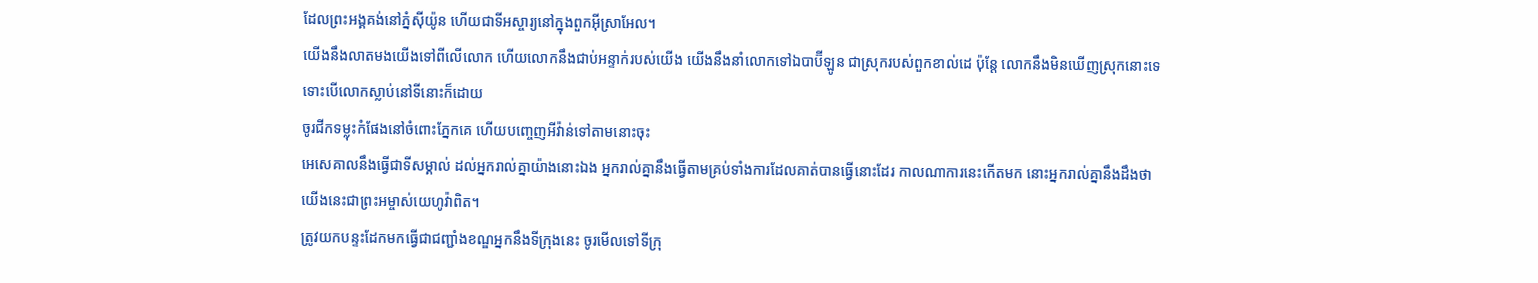ដែលព្រះអង្គគង់នៅភ្នំស៊ីយ៉ូន ហើយជាទីអស្ចារ្យនៅក្នុងពួកអ៊ីស្រាអែល។
យើងនឹងលាតមងយើងទៅពីលើលោក ហើយលោកនឹងជាប់អន្ទាក់របស់យើង យើងនឹងនាំលោកទៅឯបាប៊ីឡូន ជាស្រុករបស់ពួកខាល់ដេ ប៉ុន្តែ លោកនឹងមិនឃើញស្រុកនោះទេ ទោះបើលោកស្លាប់នៅទីនោះក៏ដោយ
ចូរជីកទម្លុះកំផែងនៅចំពោះភ្នែកគេ ហើយបញ្ចេញអីវ៉ាន់ទៅតាមនោះចុះ
អេសេគាលនឹងធ្វើជាទីសម្គាល់ ដល់អ្នករាល់គ្នាយ៉ាងនោះឯង អ្នករាល់គ្នានឹងធ្វើតាមគ្រប់ទាំងការដែលគាត់បានធ្វើនោះដែរ កាលណាការនេះកើតមក នោះអ្នករាល់គ្នានឹងដឹងថា យើងនេះជាព្រះអម្ចាស់យេហូវ៉ាពិត។
ត្រូវយកបន្ទះដែកមកធ្វើជាជញ្ជាំងខណ្ឌអ្នកនឹងទីក្រុងនេះ ចូរមើលទៅទីក្រុ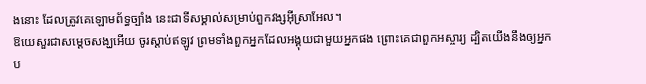ងនោះ ដែលត្រូវគេឡោមព័ទ្ធច្បាំង នេះជាទីសម្គាល់សម្រាប់ពួកវង្សអ៊ីស្រាអែល។
ឱយេសួរជាសម្ដេចសង្ឃអើយ ចូរស្តាប់ឥឡូវ ព្រមទាំងពួកអ្នកដែលអង្គុយជាមួយអ្នកផង ព្រោះគេជាពួកអស្ចារ្យ ដ្បិតយើងនឹងឲ្យអ្នកប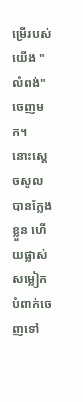ម្រើរបស់យើង "លំពង់" ចេញមក។
នោះស្តេចសូលបានក្លែងខ្លួន ហើយផ្លាស់សម្លៀកបំពាក់ចេញទៅ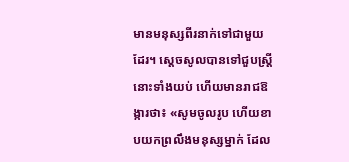មានមនុស្សពីរនាក់ទៅជាមួយដែរ។ ស្ដេចសូលបានទៅជួបស្ត្រីនោះទាំងយប់ ហើយមានរាជឱង្ការថា៖ «សូមចូលរូប ហើយខាបយកព្រលឹងមនុស្សម្នាក់ ដែល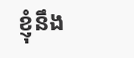ខ្ញុំនឹង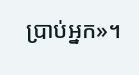ប្រាប់អ្នក»។